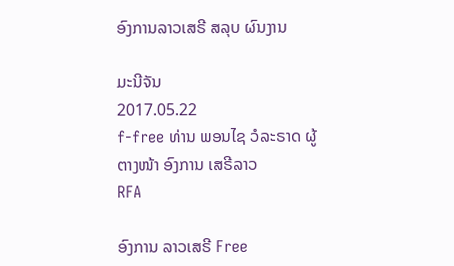ອົງການລາວເສຣີ ສລຸບ ຜົນງານ

ມະນີຈັນ
2017.05.22
f-free ທ່ານ ພອນໄຊ ວໍລະຣາດ ຜູ້ຕາງໜ້າ ອົງການ ເສຣີລາວ
RFA

ອົງການ ລາວເສຣີ Free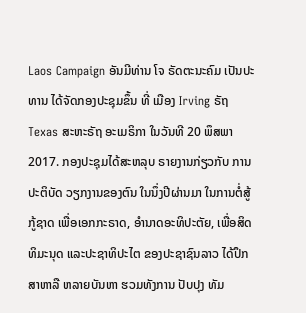Laos Campaign ອັນມີທ່ານ ໂຈ ຣັດຕະນະຄົມ ເປັນປະທານ ໄດ້ຈັດກອງປະຊຸມຂຶ້ນ ທີ່ ເມືອງ Irving ຣັຖ Texas ສະຫະຣັຖ ອະເມຣິກາ ໃນວັນທີ 20 ພຶສພາ 2017. ກອງປະຊຸມໄດ້ສະຫລຸບ ຣາຍງານກ່ຽວກັບ ການປະຕິບັດ ວຽກງານຂອງຕົນ ໃນນຶ່ງປີຜ່ານມາ ໃນການຕໍ່ສູ້ ກູ້ຊາດ ເພື່ອເອກກະຣາດ, ອຳນາດອະທິປະຕັຍ, ເພື່ອສິດທິມະນຸດ ແລະປະຊາທິປະໄຕ ຂອງປະຊາຊົນລາວ ໄດ້ປຶກສາຫາລື ຫລາຍບັນຫາ ຮວມທັງການ ປັບປຸງ ທັມ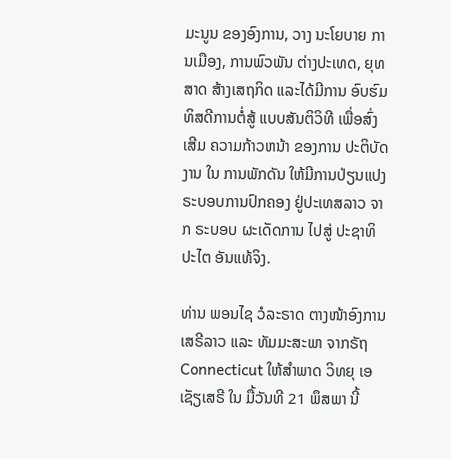ມະນູນ ຂອງອົງການ, ວາງ ນະໂຍບາຍ ການເມືອງ, ການພົວພັນ ຕ່າງປະເທດ, ຍຸທສາດ ສ້າງເສຖກິດ ແລະໄດ້ມີການ ອົບຮົມ ທິສດີການຕໍ່ສູ້ ແບບສັນຕິວິທີ ເພື່ອສົ່ງເສີມ ຄວາມກ້າວຫນ້າ ຂອງການ ປະຕິບັດງານ ໃນ ການພັກດັນ ໃຫ້ມີການປ່ຽນແປງ ຣະບອບການປົກຄອງ ຢູ່ປະເທສລາວ ຈາກ ຣະບອບ ຜະເດັດການ ໄປສູ່ ປະຊາທິປະໄຕ ອັນແທ້ຈິງ.

ທ່ານ ພອນໄຊ ວໍລະຣາດ ຕາງໜ້າອົງການ ເສຣີລາວ ແລະ ທັມມະສະພາ ຈາກຣັຖ Connecticut ໃຫ້ສໍາພາດ ວິທຍຸ ເອເຊັຽເສຣີ ໃນ ມື້ວັນທີ 21 ພຶສພາ ນີ້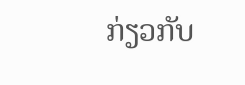ກ່ຽວກັບ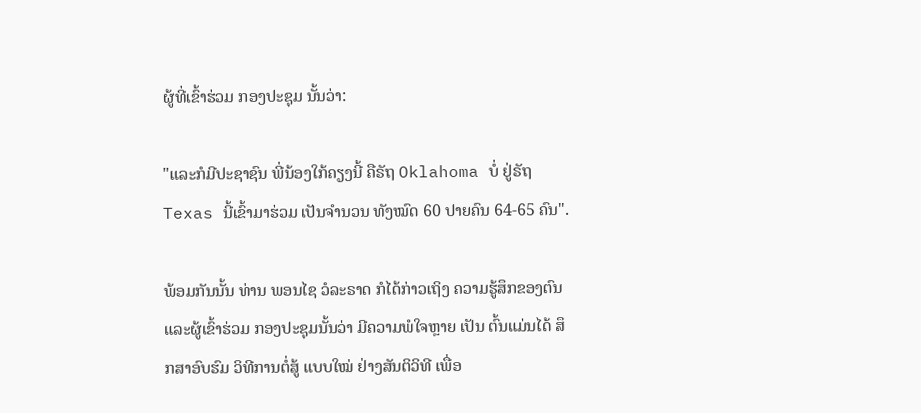ຜູ້ທີ່ເຂົ້າຮ່ວມ ກອງປະຊຸມ ນັ້ນວ່າ:

"ແລະກໍມີປະຊາຊົນ ພີ່ນ້ອງໃກ້ຄຽງນີ້ ຄືຣັຖ Oklahoma ບໍ່ ຢູ່ຣັຖ Texas ນີ້ເຂົ້າມາຮ່ວມ ເປັນຈໍານວນ ທັງໝົດ 60 ປາຍຄົນ 64-65 ຄົນ".

ພ້ອມກັນນັ້ນ ທ່ານ ພອນໄຊ ວໍລະຣາດ ກໍໄດ້ກ່າວເຖິງ ຄວາມຮູ້ສຶກຂອງຕົນ ແລະຜູ້ເຂົ້າຮ່ວມ ກອງປະຊຸມນັ້ນວ່າ ມີຄວາມພໍໃຈຫຼາຍ ເປັນ ຕົ້ນແມ່ນໄດ້ ສຶກສາອົບຮົມ ວິທີການຕໍ່ສູ້ ແບບໃໝ່ ຢ່າງສັນຕິວິທີ ເພື່ອ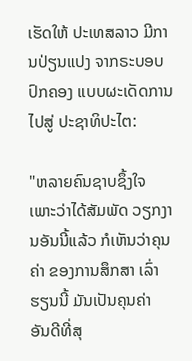ເຮັດໃຫ້ ປະເທສລາວ ມີການປ່ຽນແປງ ຈາກຣະບອບ ປົກຄອງ ແບບຜະເດັດການ ໄປສູ່ ປະຊາທິປະໄຕ:

"ຫລາຍຄົນຊາບຊຶ້ງໃຈ ເພາະວ່າໄດ້ສັມພັດ ວຽກງານອັນນີ້ແລ້ວ ກໍເຫັນວ່າຄຸນຄ່າ ຂອງການສຶກສາ ເລົ່າຮຽນນີ້ ມັນເປັນຄຸນຄ່າ ອັນດີທີ່ສຸ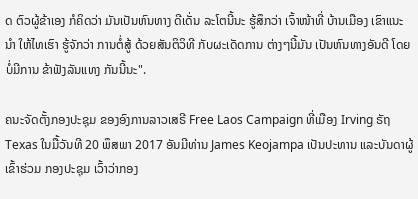ດ ຕົວຜູ້ຂ້າເອງ ກໍຄິດວ່າ ມັນເປັນຫົນທາງ ດີເດັ່ນ ລະໂຕນີ້ນະ ຮູ້ສຶກວ່າ ເຈົ້າໜ້າທີ່ ບ້ານເມືອງ ເຂົາແນະນໍາ ໃຫ້ໄທເຮົາ ຮູ້ຈັກວ່າ ການຕໍ່ສູ້ ດ້ວຍສັນຕິວິທີ ກັບຜະເດັດການ ຕ່າງໆນີ້ມັນ ເປັນຫົນທາງອັນດີ ໂດຍບໍ່ມີການ ຂ້າຟັງລັນແທງ ກັນນີ້ນະ".

ຄນະຈັດຕັ້ງກອງປະຊຸມ ຂອງອົງການລາວເສຣີ Free Laos Campaign ທີ່ເມືອງ Irving ຣັຖ Texas ໃນມື້ວັນທີ 20 ພຶສພາ 2017 ອັນມີທ່ານ James Keojampa ເປັນປະທານ ແລະບັນດາຜູ້ເຂົ້າຮ່ວມ ກອງປະຊຸມ ເວົ້າວ່າກອງ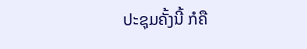ປະຊຸມຄັ້ງນີ້ ກໍຄື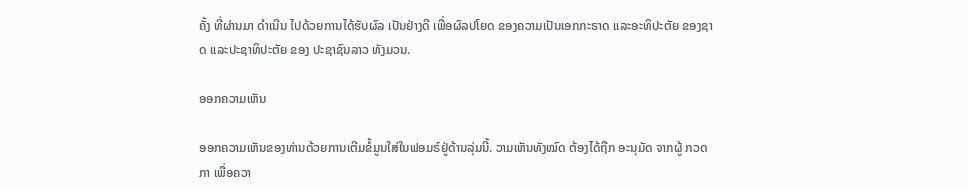ຄັ້ງ ທີ່ຜ່ານມາ ດຳເນີນ ໄປດ້ວຍການໄດ້ຮັບຜົລ ເປັນຢ່າງດີ ເພື່ອຜົລປໂຍດ ຂອງຄວາມເປັນເອກກະຣາດ ແລະອະທິປະຕັຍ ຂອງຊາດ ແລະປະຊາທິປະຕັຍ ຂອງ ປະຊາຊົນລາວ ທັງມວນ.

ອອກຄວາມເຫັນ

ອອກຄວາມເຫັນຂອງທ່ານດ້ວຍການເຕີມຂໍ້ມູນໃສ່ໃນຟອມຣ໌ຢູ່ດ້ານລຸ່ມນີ້. ວາມເຫັນທັງໝົດ ຕ້ອງໄດ້ຖືກ ອະນຸມັດ ຈາກຜູ້ ກວດກາ ເພື່ອຄວາ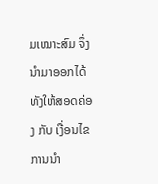ມເໝາະສົມ ຈຶ່ງນໍາມາອອກໄດ້ ທັງໃຫ້ສອດຄ່ອງ ກັບ ເງື່ອນໄຂ ການນຳ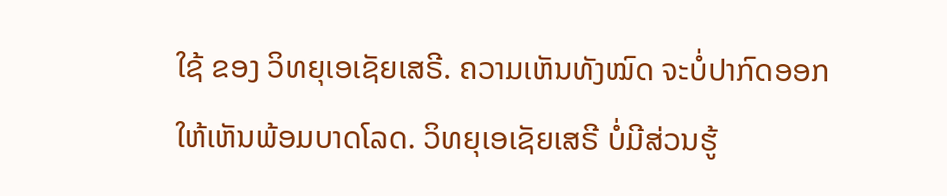ໃຊ້ ຂອງ ວິທຍຸເອເຊັຍເສຣີ. ຄວາມເຫັນທັງໝົດ ຈະບໍ່ປາກົດອອກ ໃຫ້ເຫັນພ້ອມບາດໂລດ. ວິທຍຸເອເຊັຍເສຣີ ບໍ່ມີສ່ວນຮູ້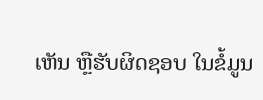ເຫັນ ຫຼືຮັບຜິດຊອບ ໃນຂໍ້ມູນ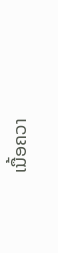ເນື້ອຄວາ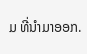ມ ທີ່ນໍາມາອອກ.